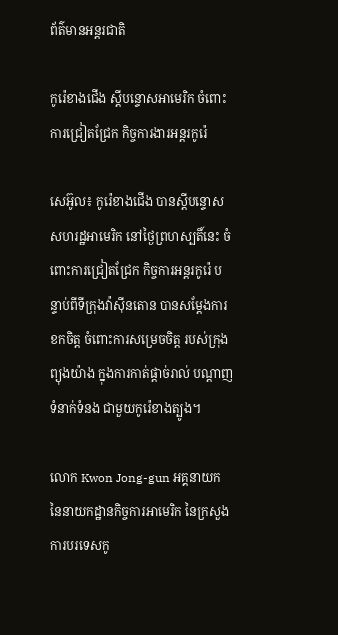ព័ត៌មានអន្តរជាតិ

កូរ៉េខាងជើង ស្ដីបន្ទោសអាមេរិក ចំពោះការជ្រៀតជ្រែក កិច្ចការងារអន្ដរកូរ៉េ

សេអ៊ូល៖ កូរ៉េខាងជើង បានស្តីបន្ទោសសហរដ្ឋអាមេរិក នៅថ្ងៃព្រហស្បតិ៍នេះ ចំពោះការជ្រៀតជ្រែក កិច្ចការអន្តរកូរ៉េ បន្ទាប់ពីទីក្រុងវ៉ាស៊ីនតោន បានសម្តែងការខកចិត្ត ចំពោះការសម្រេចចិត្ត របស់ក្រុងព្យុងយ៉ាង ក្នុងការកាត់ផ្តាច់រាល់ បណ្តាញទំនាក់ទំនង ជាមួយកូរ៉េខាងត្បូង។

លោក Kwon Jong-gun អគ្គនាយក នៃនាយកដ្ឋានកិច្ចការអាមេរិក នៃក្រសួងការបរទេសកូ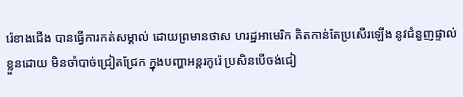រ៉េខាងជើង បានធ្វើការកត់សម្គាល់ ដោយព្រមានថាស ហរដ្ឋអាមេរិក គិតកាន់តែប្រសើរឡើង នូវជំនួញផ្ទាល់ខ្លួនដោយ មិនចាំបាច់ជ្រៀតជ្រែក ក្នុងបញ្ហាអន្តរកូរ៉េ ប្រសិនបើចង់ជៀ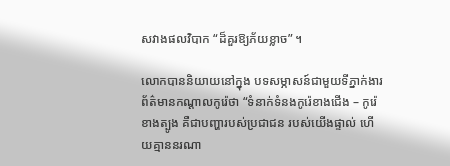សវាងផលវិបាក “ដ៏គួរឱ្យភ័យខ្លាច” ។

លោកបាននិយាយនៅក្នុង បទសម្ភាសន៍ជាមួយទីភ្នាក់ងារ ព័ត៌មានកណ្តាលកូរ៉េថា “ទំនាក់ទំនងកូរ៉េខាងជើង – កូរ៉េខាងត្បូង គឺជាបញ្ហារបស់ប្រជាជន របស់យើងផ្ទាល់ ហើយគ្មាននរណា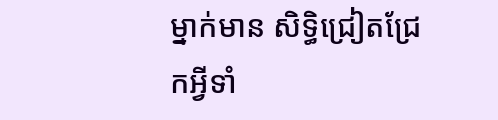ម្នាក់មាន សិទ្ធិជ្រៀតជ្រែកអ្វីទាំ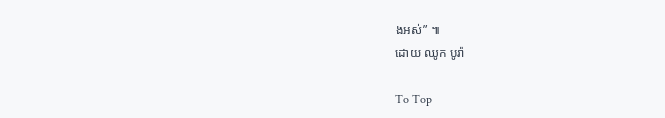ងអស់” ៕
ដោយ ឈូក បូរ៉ា

To Top